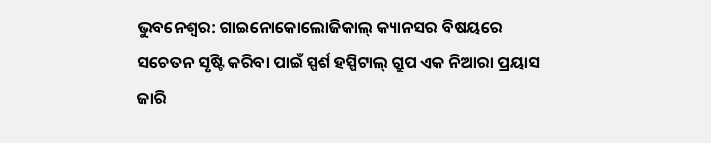ଭୁବନେଶ୍ୱର: ଗାଇନୋକୋଲୋଜିକାଲ୍ କ୍ୟାନସର ବିଷୟରେ ସଚେତନ ସୃଷ୍ଟି କରିବା ପାଇଁ ସ୍ପର୍ଶ ହସ୍ପିଟାଲ୍ ଗ୍ରୁପ ଏକ ନିଆରା ପ୍ରୟାସ ଜାରି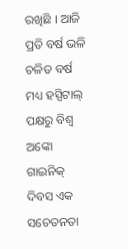ରଖିଛି । ଆଜି ପ୍ରତି ବର୍ଷ ଭଳି ଚଳିତ ବର୍ଷ ମଧ୍ୟ ହସ୍ପିଟାଲ୍ ପକ୍ଷରୁ ବିଶ୍ୱ ଅଙ୍କୋ ଗାଇନିକ୍ ଦିବସ ଏକ ସଚେତନତା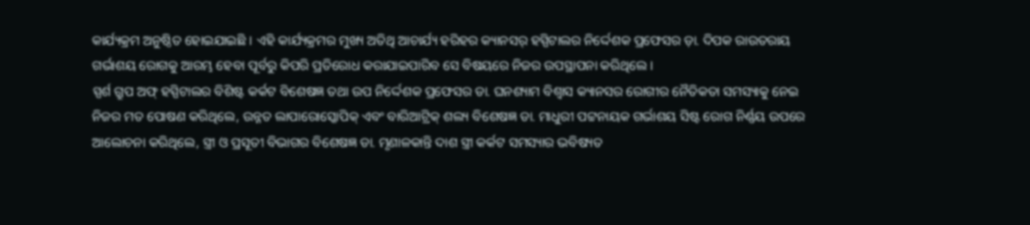କାର୍ଯ୍ୟକ୍ରମ ଅନୁଷ୍ଠିତ ହୋଇଯାଇଛି । ଏହି କାର୍ଯ୍ୟକ୍ରମର ମୁଖ୍ୟ ଅତିଥି ଆଚାର୍ଯ୍ୟ ହରିହର କ୍ୟାନସର୍ ହସ୍ପିଟାଲର ନିର୍ଦ୍ଦେଶକ ପ୍ରଫେସର ଡ଼ା. ଦିପକ ରାଉତରାୟ ଗର୍ଭାଶୟ ରୋଗକୁ ଆରମ୍ଭ ହେବା ପୂର୍ବରୁ କିପରି ପ୍ରତିରୋଧ କରାଯାଇପାରିବ ସେ ବିଷୟରେ ନିଜର ଉପସ୍ଥାପନା କରିଥିଲେ ।
ସ୍ପର୍ଶ ଗ୍ରୁପ ଅଫ୍ ହସ୍ପିଟାଲର ବିଶିଷ୍ଟ କର୍କଟ ବିଶେଷଜ୍ଞ ତଥା ଉପ ନିର୍ଦ୍ଦେଶକ ପ୍ରଫେସର ଡା. ଘନଶ୍ୟାମ ବିଶ୍ୱାସ କ୍ୟାନସର ରୋଗୀର ନୈତିକତା ସମସ୍ୟାକୁ ନେଇ ନିଜର ମତ ପୋଷଣ କରିଥିଲେ, ଉନ୍ନତ ଲାପାରୋସ୍କୋପିକ୍ ଏବଂ ବାରିଆଟ୍ରିକ୍ ଶଲ୍ୟ ବିଶେଷଜ୍ଞ ଡା. ମାଧୁରୀ ପଟ୍ଟନାୟକ ଗର୍ଭାଶୟ ସିଷ୍ଟ ରୋଗ ନିର୍ଣ୍ଣୟ ଉପରେ ଆଲୋଚନା କରିଥିଲେ, ସ୍ତ୍ରୀ ଓ ପ୍ରସୂତୀ ବିଭାଗର ବିଶେଷଜ୍ଞ ଡା. ମୃଣାଳକାନ୍ତି ଦାଶ ସ୍ତ୍ରୀ କର୍କଟ ସମସ୍ୟାର ଭବିଷ୍ୟତ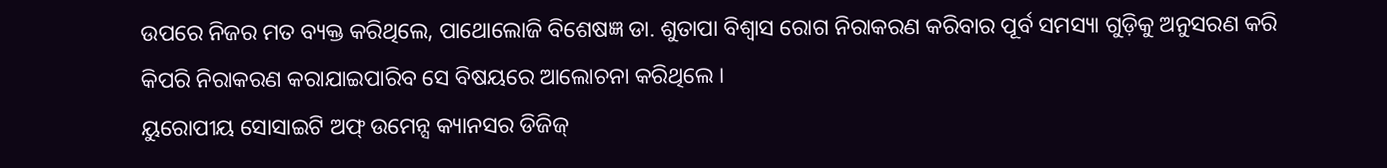ଉପରେ ନିଜର ମତ ବ୍ୟକ୍ତ କରିଥିଲେ, ପାଥୋଲୋଜି ବିଶେଷଜ୍ଞ ଡା. ଶୁତାପା ବିଶ୍ୱାସ ରୋଗ ନିରାକରଣ କରିବାର ପୂର୍ବ ସମସ୍ୟା ଗୁଡ଼ିକୁ ଅନୁସରଣ କରି କିପରି ନିରାକରଣ କରାଯାଇପାରିବ ସେ ବିଷୟରେ ଆଲୋଚନା କରିଥିଲେ ।
ୟୁରୋପୀୟ ସୋସାଇଟି ଅଫ୍ ଉମେନ୍ସ କ୍ୟାନସର ଡିଜିଜ୍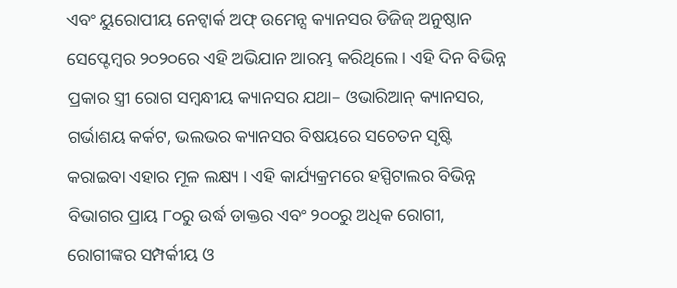ଏବଂ ୟୁରୋପୀୟ ନେଟ୍ୱାର୍କ ଅଫ୍ ଉମେନ୍ସ କ୍ୟାନସର ଡିଜିଜ୍ ଅନୁଷ୍ଠାନ ସେପ୍ଟେମ୍ବର ୨୦୨୦ରେ ଏହି ଅଭିଯାନ ଆରମ୍ଭ କରିଥିଲେ । ଏହି ଦିନ ବିଭିନ୍ନ ପ୍ରକାର ସ୍ତ୍ରୀ ରୋଗ ସମ୍ବନ୍ଧୀୟ କ୍ୟାନସର ଯଥା– ଓଭାରିଆନ୍ କ୍ୟାନସର, ଗର୍ଭାଶୟ କର୍କଟ, ଭଲଭର କ୍ୟାନସର ବିଷୟରେ ସଚେତନ ସୃଷ୍ଟି କରାଇବା ଏହାର ମୂଳ ଲକ୍ଷ୍ୟ । ଏହି କାର୍ଯ୍ୟକ୍ରମରେ ହସ୍ପିଟାଲର ବିଭିନ୍ନ ବିଭାଗର ପ୍ରାୟ ୮୦ରୁ ଉର୍ଦ୍ଧ ଡାକ୍ତର ଏବଂ ୨୦୦ରୁ ଅଧିକ ରୋଗୀ, ରୋଗୀଙ୍କର ସମ୍ପର୍କୀୟ ଓ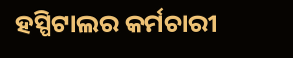ହସ୍ପିଟାଲର କର୍ମଚାରୀ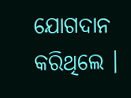ଯୋଗଦାନ କରିଥିଲେ ।